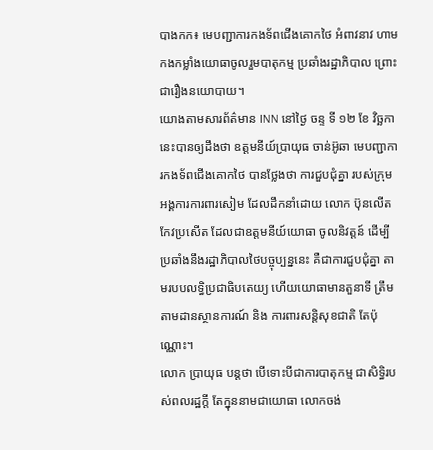បាងកក៖ មេបញ្ជាការកងទ័ពជើងគោកថៃ អំពាវនាវ ហាមកងកម្លាំងយោធាចូលរួមបាតុកម្ម ប្រឆាំងរដ្ឋាភិបាល ព្រោះជារឿងនយោបាយ។
យោងតាមសារព័ត៌មាន INN នៅថ្ងៃ ចន្ទ ទី ១២ ខែ វិច្ឆកា នេះបានឲ្យដឹងថា ឧត្តមនីយ៍ប្រាយុធ ចាន់អ៊ូឆា មេបញ្ជាការកងទ័ពជើងគោកថៃ បានថ្លែងថា ការជួបជុំគ្នា របស់ក្រុមអង្គការការពារសៀម ដែលដឹកនាំដោយ លោក ប៊ុនលើត កែវប្រសើត ដែលជាឧត្តមនីយ៍យោធា ចូលនិវត្តន៍ ដើម្បីប្រឆាំងនឹងរដ្ឋាភិបាលថៃបច្ចុប្បន្ននេះ គឺជាការជួបជុំគ្នា តាមរបបលទ្ធិប្រជាធិបតេយ្យ ហើយយោធាមានតួនាទី ត្រឹមតាមដានស្ថានការណ៍ និង ការពារសន្តិសុខជាតិ តែប៉ុណ្ណោះ។
លោក ប្រាយុធ បន្តថា បើទោះបីជាការបាតុកម្ម ជាសិទ្ធិរបស់ពលរដ្ឋក្តី តែក្នុននាមជាយោធា លោកចង់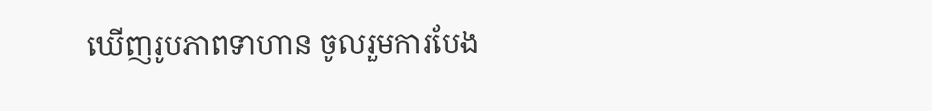ឃើញរូបភាពទាហាន ចូលរួមការបែង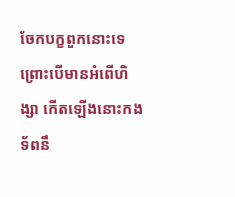ចែកបក្ខពួកនោះទេ ព្រោះបើមានអំពើហិង្សា កើតឡើងនោះកងទ័ពនឹ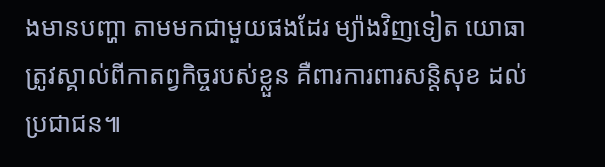ងមានបញ្ហា តាមមកជាមួយផងដែរ ម្យ៉ាងវិញទៀត យោធាត្រូវស្គាល់ពីកាតព្វកិច្ចរបស់ខ្លួន គឺពារការពារសន្តិសុខ ដល់ប្រជាជន៕